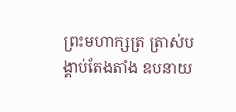ព្រះមហាក្សត្រ ត្រាស់បង្គាប់តែងតាំង ឧបនាយ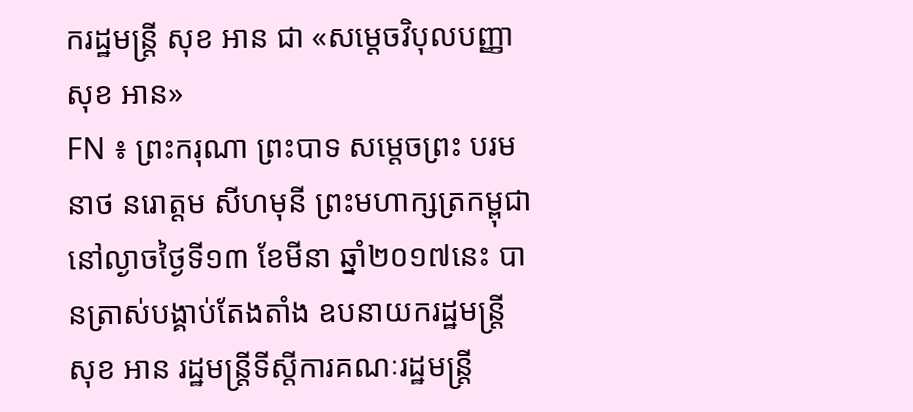ករដ្ឋមន្រ្តី សុខ អាន ជា «សម្តេចវិបុលបញ្ញា សុខ អាន»
FN ៖ ព្រះករុណា ព្រះបាទ សម្តេចព្រះ បរមនាថ នរោត្តម សីហមុនី ព្រះមហាក្សត្រកម្ពុជា នៅល្ងាចថ្ងៃទី១៣ ខែមីនា ឆ្នាំ២០១៧នេះ បានត្រាស់បង្គាប់តែងតាំង ឧបនាយករដ្ឋមន្រ្តី សុខ អាន រដ្ឋមន្រ្តីទីស្តីការគណៈរដ្ឋមន្រ្តី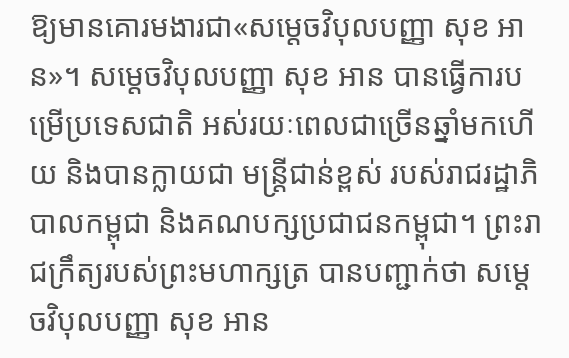ឱ្យមានគោរមងារជា«សម្តេចវិបុលបញ្ញា សុខ អាន»។ សម្តេចវិបុលបញ្ញា សុខ អាន បានធ្វើការបម្រើប្រទេសជាតិ អស់រយៈពេលជាច្រើនឆ្នាំមកហើយ និងបានក្លាយជា មន្រ្តីជាន់ខ្ពស់ របស់រាជរដ្ឋាភិបាលកម្ពុជា និងគណបក្សប្រជាជនកម្ពុជា។ ព្រះរាជក្រឹត្យរបស់ព្រះមហាក្សត្រ បានបញ្ជាក់ថា សម្តេចវិបុលបញ្ញា សុខ អាន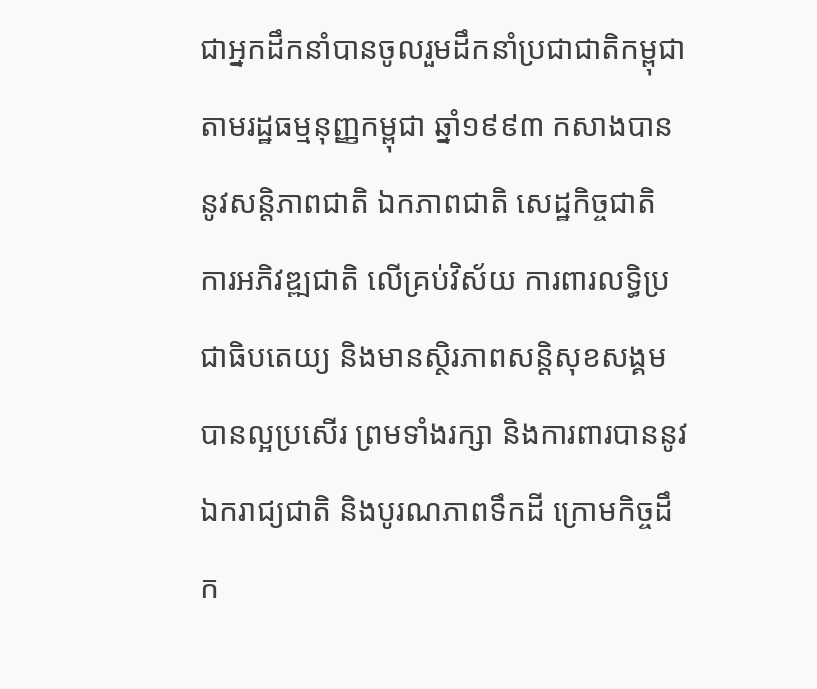ជាអ្នកដឹកនាំបានចូលរួមដឹកនាំប្រជាជាតិកម្ពុជា តាមរដ្ឋធម្មនុញ្ញកម្ពុជា ឆ្នាំ១៩៩៣ កសាងបាននូវសន្តិភាពជាតិ ឯកភាពជាតិ សេដ្ឋកិច្ចជាតិ ការអភិវឌ្ឍជាតិ លើគ្រប់វិស័យ ការពារលទ្ធិប្រជាធិបតេយ្យ និងមានស្ថិរភាពសន្តិសុខសង្គមបានល្អប្រសើរ ព្រមទាំងរក្សា និងការពារបាននូវឯករាជ្យជាតិ និងបូរណភាពទឹកដី ក្រោមកិច្ចដឹក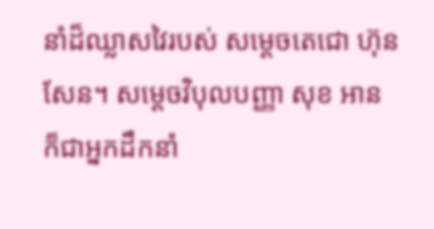នាំដ៏ឈ្លាសវៃរបស់ សម្តេចតេជោ ហ៊ុន សែន។ សម្តេចវិបុលបញ្ញា សុខ អាន ក៏ជាអ្នកដឹកនាំ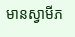មានស្វាមីភ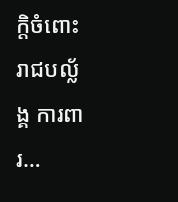ក្តិចំពោះរាជបល្ល័ង្គ ការពារ…